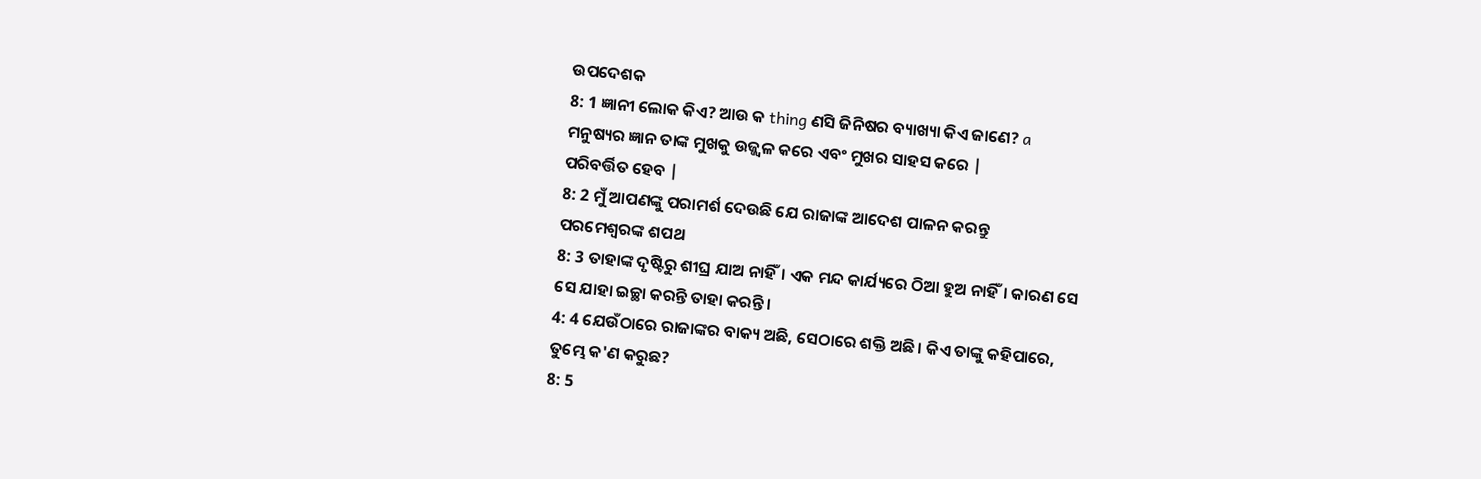ଉପଦେଶକ
8: 1 ଜ୍ଞାନୀ ଲୋକ କିଏ? ଆଉ କ thing ଣସି ଜିନିଷର ବ୍ୟାଖ୍ୟା କିଏ ଜାଣେ? a
ମନୁଷ୍ୟର ଜ୍ଞାନ ତାଙ୍କ ମୁଖକୁ ଉଜ୍ଜ୍ୱଳ କରେ ଏବଂ ମୁଖର ସାହସ କରେ |
ପରିବର୍ତ୍ତିତ ହେବ |
8: 2 ମୁଁ ଆପଣଙ୍କୁ ପରାମର୍ଶ ଦେଉଛି ଯେ ରାଜାଙ୍କ ଆଦେଶ ପାଳନ କରନ୍ତୁ
ପରମେଶ୍ୱରଙ୍କ ଶପଥ
8: 3 ତାହାଙ୍କ ଦୃଷ୍ଟିରୁ ଶୀଘ୍ର ଯାଅ ନାହିଁ। ଏକ ମନ୍ଦ କାର୍ଯ୍ୟରେ ଠିଆ ହୁଅ ନାହିଁ। କାରଣ ସେ
ସେ ଯାହା ଇଚ୍ଛା କରନ୍ତି ତାହା କରନ୍ତି।
4: 4 ଯେଉଁଠାରେ ରାଜାଙ୍କର ବାକ୍ୟ ଅଛି, ସେଠାରେ ଶକ୍ତି ଅଛି। କିଏ ତାଙ୍କୁ କହିପାରେ,
ତୁମ୍ଭେ କ'ଣ କରୁଛ?
8: 5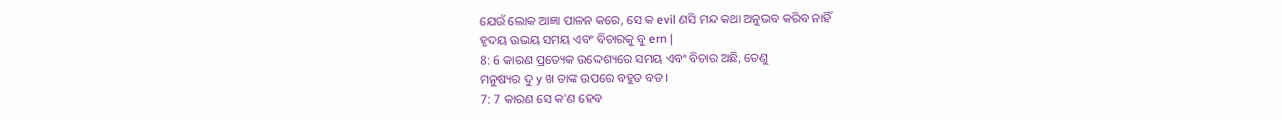ଯେଉଁ ଲୋକ ଆଜ୍ଞା ପାଳନ କରେ, ସେ କ evil ଣସି ମନ୍ଦ କଥା ଅନୁଭବ କରିବ ନାହିଁ
ହୃଦୟ ଉଭୟ ସମୟ ଏବଂ ବିଚାରକୁ ବୁ ern |
8: 6 କାରଣ ପ୍ରତ୍ୟେକ ଉଦ୍ଦେଶ୍ୟରେ ସମୟ ଏବଂ ବିଚାର ଅଛି, ତେଣୁ
ମନୁଷ୍ୟର ଦୁ y ଖ ତାଙ୍କ ଉପରେ ବହୁତ ବଡ।
7: 7 କାରଣ ସେ କ'ଣ ହେବ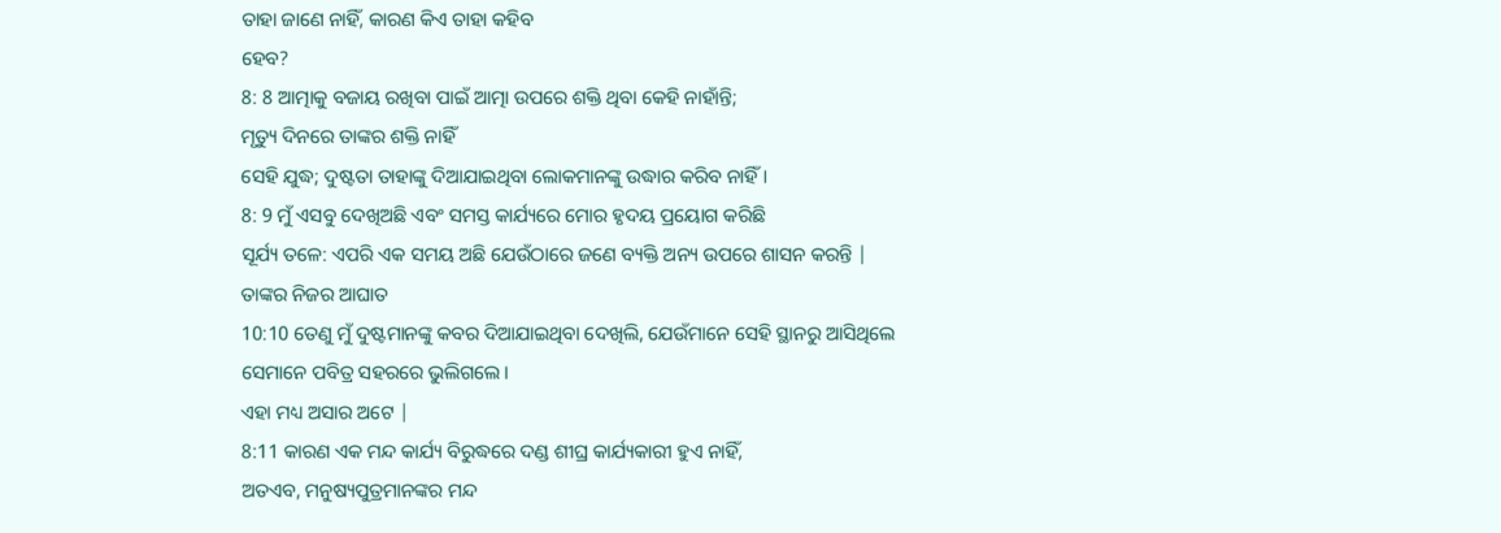ତାହା ଜାଣେ ନାହିଁ, କାରଣ କିଏ ତାହା କହିବ
ହେବ?
8: 8 ଆତ୍ମାକୁ ବଜାୟ ରଖିବା ପାଇଁ ଆତ୍ମା ଉପରେ ଶକ୍ତି ଥିବା କେହି ନାହାଁନ୍ତି;
ମୃତ୍ୟୁ ଦିନରେ ତାଙ୍କର ଶକ୍ତି ନାହିଁ
ସେହି ଯୁଦ୍ଧ; ଦୁଷ୍ଟତା ତାହାଙ୍କୁ ଦିଆଯାଇଥିବା ଲୋକମାନଙ୍କୁ ଉଦ୍ଧାର କରିବ ନାହିଁ।
8: 9 ମୁଁ ଏସବୁ ଦେଖିଅଛି ଏବଂ ସମସ୍ତ କାର୍ଯ୍ୟରେ ମୋର ହୃଦୟ ପ୍ରୟୋଗ କରିଛି
ସୂର୍ଯ୍ୟ ତଳେ: ଏପରି ଏକ ସମୟ ଅଛି ଯେଉଁଠାରେ ଜଣେ ବ୍ୟକ୍ତି ଅନ୍ୟ ଉପରେ ଶାସନ କରନ୍ତି |
ତାଙ୍କର ନିଜର ଆଘାତ
10:10 ତେଣୁ ମୁଁ ଦୁଷ୍ଟମାନଙ୍କୁ କବର ଦିଆଯାଇଥିବା ଦେଖିଲି, ଯେଉଁମାନେ ସେହି ସ୍ଥାନରୁ ଆସିଥିଲେ
ସେମାନେ ପବିତ୍ର ସହରରେ ଭୁଲିଗଲେ।
ଏହା ମଧ୍ୟ ଅସାର ଅଟେ |
8:11 କାରଣ ଏକ ମନ୍ଦ କାର୍ଯ୍ୟ ବିରୁଦ୍ଧରେ ଦଣ୍ଡ ଶୀଘ୍ର କାର୍ଯ୍ୟକାରୀ ହୁଏ ନାହିଁ,
ଅତଏବ, ମନୁଷ୍ୟପୁତ୍ରମାନଙ୍କର ମନ୍ଦ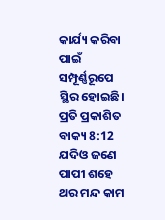କାର୍ଯ୍ୟ କରିବା ପାଇଁ ସମ୍ପୂର୍ଣ୍ଣରୂପେ ସ୍ଥିର ହୋଇଛି।
ପ୍ରତି ପ୍ରକାଶିତ ବାକ୍ୟ 8:12 ଯଦିଓ ଜଣେ ପାପୀ ଶହେ ଥର ମନ୍ଦ କାମ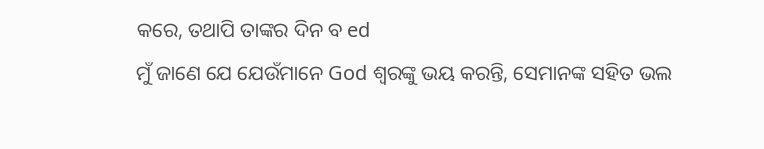କରେ, ତଥାପି ତାଙ୍କର ଦିନ ବ ed
ମୁଁ ଜାଣେ ଯେ ଯେଉଁମାନେ God ଶ୍ବରଙ୍କୁ ଭୟ କରନ୍ତି, ସେମାନଙ୍କ ସହିତ ଭଲ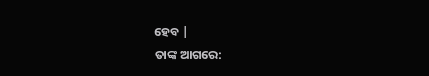ହେବ |
ତାଙ୍କ ଆଗରେ: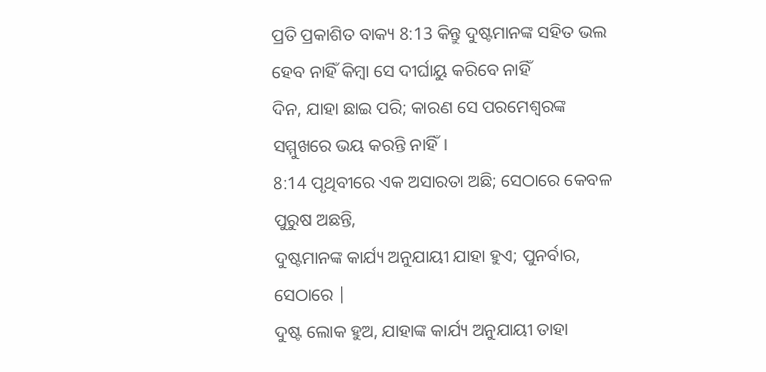ପ୍ରତି ପ୍ରକାଶିତ ବାକ୍ୟ 8:13 କିନ୍ତୁ ଦୁଷ୍ଟମାନଙ୍କ ସହିତ ଭଲ ହେବ ନାହିଁ କିମ୍ବା ସେ ଦୀର୍ଘାୟୁ କରିବେ ନାହିଁ
ଦିନ, ଯାହା ଛାଇ ପରି; କାରଣ ସେ ପରମେଶ୍ୱରଙ୍କ ସମ୍ମୁଖରେ ଭୟ କରନ୍ତି ନାହିଁ।
8:14 ପୃଥିବୀରେ ଏକ ଅସାରତା ଅଛି; ସେଠାରେ କେବଳ ପୁରୁଷ ଅଛନ୍ତି,
ଦୁଷ୍ଟମାନଙ୍କ କାର୍ଯ୍ୟ ଅନୁଯାୟୀ ଯାହା ହୁଏ; ପୁନର୍ବାର, ସେଠାରେ |
ଦୁଷ୍ଟ ଲୋକ ହୁଅ, ଯାହାଙ୍କ କାର୍ଯ୍ୟ ଅନୁଯାୟୀ ତାହା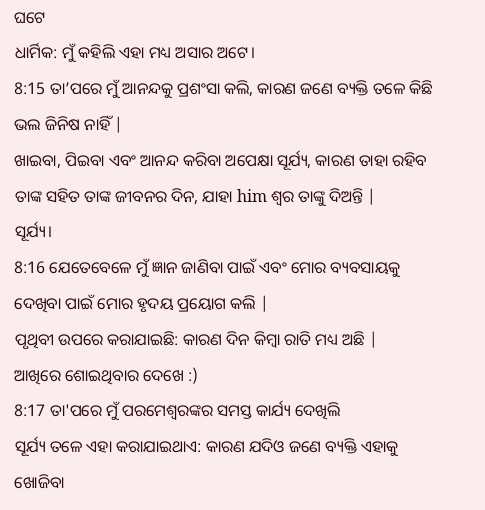ଘଟେ
ଧାର୍ମିକ: ମୁଁ କହିଲି ଏହା ମଧ୍ୟ ଅସାର ଅଟେ।
8:15 ତା’ପରେ ମୁଁ ଆନନ୍ଦକୁ ପ୍ରଶଂସା କଲି, କାରଣ ଜଣେ ବ୍ୟକ୍ତି ତଳେ କିଛି ଭଲ ଜିନିଷ ନାହିଁ |
ଖାଇବା, ପିଇବା ଏବଂ ଆନନ୍ଦ କରିବା ଅପେକ୍ଷା ସୂର୍ଯ୍ୟ, କାରଣ ତାହା ରହିବ
ତାଙ୍କ ସହିତ ତାଙ୍କ ଜୀବନର ଦିନ, ଯାହା him ଶ୍ବର ତାଙ୍କୁ ଦିଅନ୍ତି |
ସୂର୍ଯ୍ୟ।
8:16 ଯେତେବେଳେ ମୁଁ ଜ୍ଞାନ ଜାଣିବା ପାଇଁ ଏବଂ ମୋର ବ୍ୟବସାୟକୁ ଦେଖିବା ପାଇଁ ମୋର ହୃଦୟ ପ୍ରୟୋଗ କଲି |
ପୃଥିବୀ ଉପରେ କରାଯାଇଛି: କାରଣ ଦିନ କିମ୍ବା ରାତି ମଧ୍ୟ ଅଛି |
ଆଖିରେ ଶୋଇଥିବାର ଦେଖେ :)
8:17 ତା'ପରେ ମୁଁ ପରମେଶ୍ୱରଙ୍କର ସମସ୍ତ କାର୍ଯ୍ୟ ଦେଖିଲି
ସୂର୍ଯ୍ୟ ତଳେ ଏହା କରାଯାଇଥାଏ: କାରଣ ଯଦିଓ ଜଣେ ବ୍ୟକ୍ତି ଏହାକୁ ଖୋଜିବା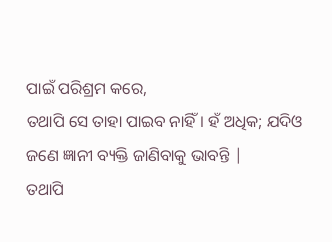ପାଇଁ ପରିଶ୍ରମ କରେ,
ତଥାପି ସେ ତାହା ପାଇବ ନାହିଁ। ହଁ ଅଧିକ; ଯଦିଓ ଜଣେ ଜ୍ଞାନୀ ବ୍ୟକ୍ତି ଜାଣିବାକୁ ଭାବନ୍ତି |
ତଥାପି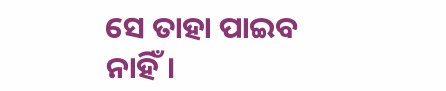ସେ ତାହା ପାଇବ ନାହିଁ।